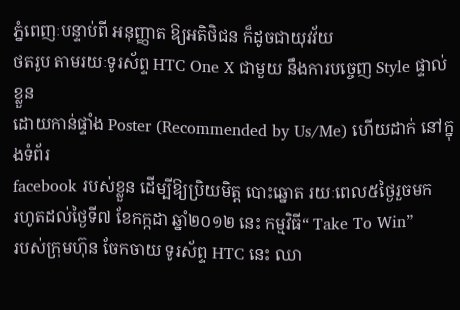ភ្នំពេញៈបន្ទាប់ពី អនុញ្ញាត ឱ្យអតិថិជន ក៏ដូចជាយុវវ័យ
ថតរូប តាមរយៈទូរស័ព្ទ HTC One X ជាមួយ នឹងការបច្ចេញ Style ផ្ទាល់ខ្លួន
ដោយកាន់ផ្ទាំង Poster (Recommended by Us/Me) ហើយដាក់ នៅក្នុងទំព័រ
facebook របស់ខ្លួន ដើម្បីឱ្យប្រិយមិត្ត បោះឆ្នោត រយៈពេល៥ថ្ងៃរួចមក
រហូតដល់ថ្ងៃទី៧ ខែកក្កដា ឆ្នាំ២០១២ នេះ កម្មវិធី“ Take To Win”
របស់ក្រុមហ៊ុន ចែកចាយ ទូរស័ព្ទ HTC នេះ ឈា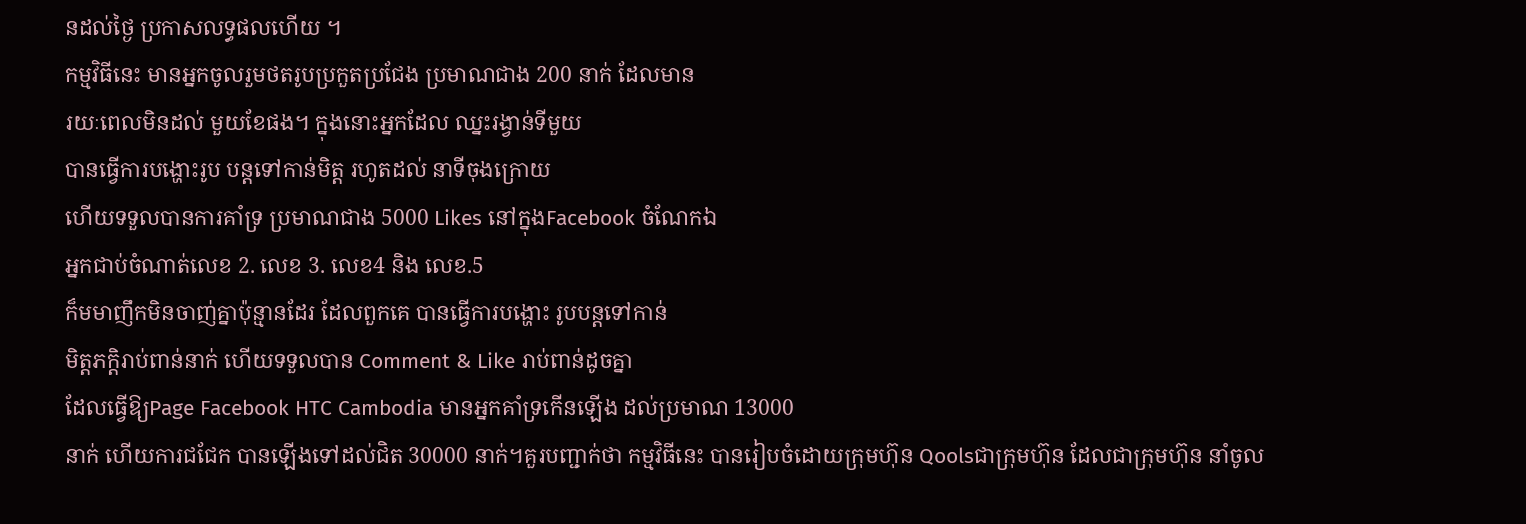នដល់ថ្ងៃ ប្រកាសលទ្ធផលហើយ ។
កម្មវិធីនេះ មានអ្នកចូលរួមថតរូបប្រកួតប្រជែង ប្រមាណជាង 200 នាក់ ដែលមាន
រយៈពេលមិនដល់ មួយខែផង។ ក្នុងនោះអ្នកដែល ឈ្នះរង្វាន់ទីមួយ
បានធ្វើការបង្ហោះរូប បន្តទៅកាន់មិត្ត រហូតដល់ នាទីចុងក្រោយ
ហើយទទួលបានការគាំទ្រ ប្រមាណជាង 5000 Likes នៅក្នុងFacebook ចំណែកឯ
អ្នកជាប់ចំណាត់លេខ 2. លេខ 3. លេខ4 និង លេខ.5
ក៏មមាញឹកមិនចាញ់គ្នាប៉ុន្មានដែរ ដែលពួកគេ បានធ្វើការបង្ហោះ រូបបន្តទៅកាន់
មិត្តភក្តិរាប់ពាន់នាក់ ហើយទទួលបាន Comment & Like រាប់ពាន់ដូចគ្នា
ដែលធ្វើឱ្យPage Facebook HTC Cambodia មានអ្នកគាំទ្រកើនឡើង ដល់ប្រមាណ 13000
នាក់ ហើយការជជែក បានឡើងទៅដល់ជិត 30000 នាក់។គួរបញ្ជាក់ថា កម្មវិធីនេះ បានរៀបចំដោយក្រុមហ៊ុន Qoolsជាក្រុមហ៊ុន ដែលជាក្រុមហ៊ុន នាំចូល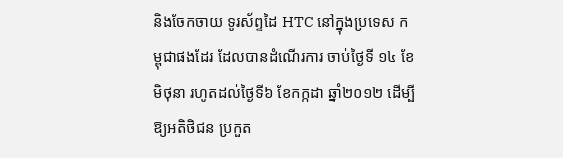និងចែកចាយ ទូរស័ព្ទដៃ HTC នៅក្នុងប្រទេស កម្ពុជាផងដែរ ដែលបានដំណើរការ ចាប់ថ្ងៃទី ១៤ ខែមិថុនា រហូតដល់ថ្ងៃទី៦ ខែកក្កដា ឆ្នាំ២០១២ ដើម្បីឱ្យអតិថិជន ប្រកួត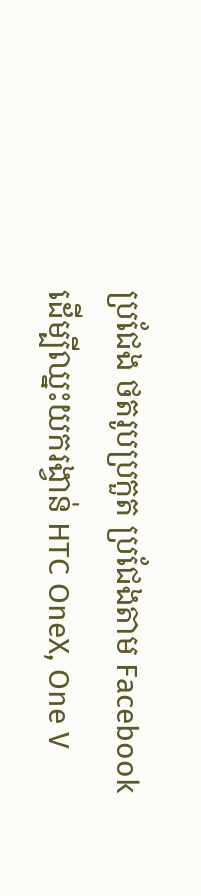ប្រជែង ថតរូបប្រកួត ប្រជែងតាម Facebook ដើម្បីឈ្នះយករង្វាន់ HTC OneX, One V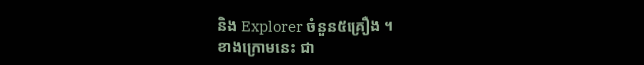និង Explorer ចំនួន៥គ្រឿង ។
ខាងក្រោមនេះ ជា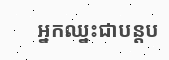អ្នកឈ្នះជាបន្តប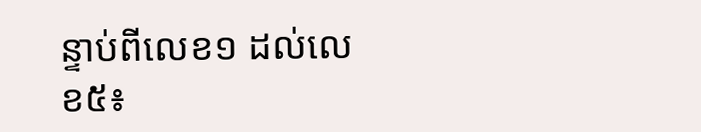ន្ទាប់ពីលេខ១ ដល់លេខ៥៖